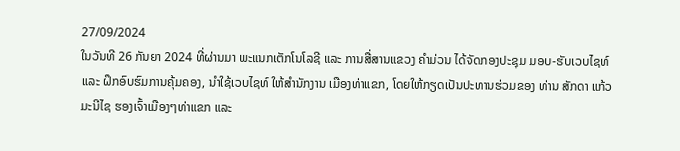27/09/2024
ໃນວັນທີ 26 ກັນຍາ 2024 ທີ່ຜ່ານມາ ພະແນກເຕັກໂນໂລຊີ ແລະ ການສື່ສານແຂວງ ຄໍາມ່ວນ ໄດ້ຈັດກອງປະຊຸມ ມອບ-ຮັບເວບໄຊທ໌ ແລະ ຝຶກອົບຮົມການຄຸ້ມຄອງ, ນຳໃຊ້ເວບໄຊທ໌ ໃຫ້ສຳນັກງານ ເມືອງທ່າແຂກ, ໂດຍໃຫ້ກຽດເປັນປະທານຮ່ວມຂອງ ທ່ານ ສັກດາ ແກ້ວມະນີໄຊ ຮອງເຈົ້າເມືອງໆທ່າແຂກ ແລະ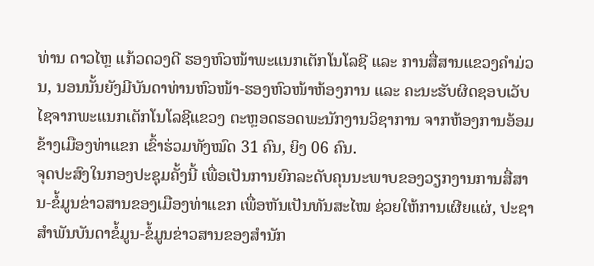ທ່ານ ດາວໄຫຼ ແກ້ວດວງດີ ຮອງຫົວໜ້າພະແນກເຕັກໂນໂລຊີ ແລະ ການສື່ສານແຂວງຄຳມ່ວນ, ນອນນັ້ນຍັງມີບັນດາທ່ານຫົວໜ້າ-ຮອງຫົວໜ້າຫ້ອງການ ແລະ ຄະນະຮັບຜິດຊອບເວັບໄຊຈາກພະແນກເຕັກໂນໂລຊີແຂວງ ຕະຫຼອດຮອດພະນັກງານວິຊາການ ຈາກຫ້ອງການອ້ອມຂ້າງເມືອງທ່າແຂກ ເຂົ້າຮ່ວມທັງໝົດ 31 ຄົນ, ຍິງ 06 ຄົນ.
ຈຸດປະສົງໃນກອງປະຊຸມຄັ້ງນີ້ ເພື່ອເປັນການຍົກລະດັບຄຸນນະພາບຂອງວຽກງານການສື່ສານ-ຂໍ້ມູນຂ່າວສານຂອງເມືອງທ່າແຂກ ເພື່ອຫັນເປັນທັນສະໄໝ ຊ່ວຍໃຫ້ການເຜີຍແຜ່, ປະຊາສຳພັນບັນດາຂໍ້ມູນ-ຂໍ້ມູນຂ່າວສານຂອງສຳນັກ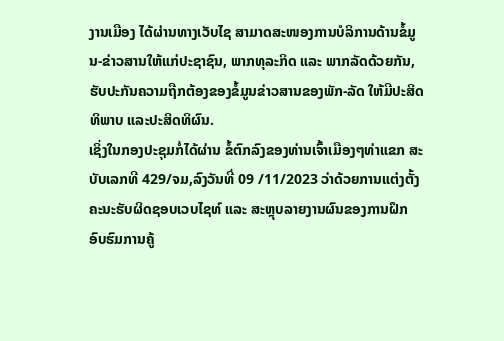ງານເມືອງ ໄດ້ຜ່ານທາງເວັບໄຊ ສາມາດສະໜອງການບໍລິການດ້ານຂໍ້ມູນ-ຂ່າວສານໃຫ້ແກ່ປະຊາຊົນ, ພາກທຸລະກິດ ແລະ ພາກລັດດ້ວຍກັນ, ຮັບປະກັນຄວາມຖືກຕ້ອງຂອງຂໍ້ມູນຂ່າວສານຂອງພັກ-ລັດ ໃຫ້ມີປະສິດທິພາບ ແລະປະສິດທິຜົນ.
ເຊິ່ງໃນກອງປະຊຸມກໍ່ໄດ້ຜ່ານ ຂໍ້ຕົກລົງຂອງທ່ານເຈົ້າເມືອງໆທ່າແຂກ ສະບັບເລກທີ 429/ຈມ,ລົງວັນທີ່ 09 /11/2023 ວ່າດ້ວຍການແຕ່ງຕັ້ງຄະນະຮັບຜິດຊອບເວບໄຊທ໌ ແລະ ສະຫຼຸບລາຍງານຜົນຂອງການຝຶກອົບຮົມການຄູ້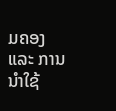ມຄອງ ແລະ ການນໍາໃຊ້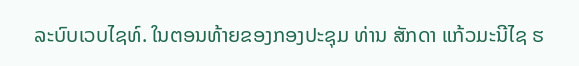ລະບົບເວບໄຊທ໌. ໃນຕອນທ້າຍຂອງກອງປະຊຸມ ທ່ານ ສັກດາ ແກ້ວມະນີໄຊ ຮ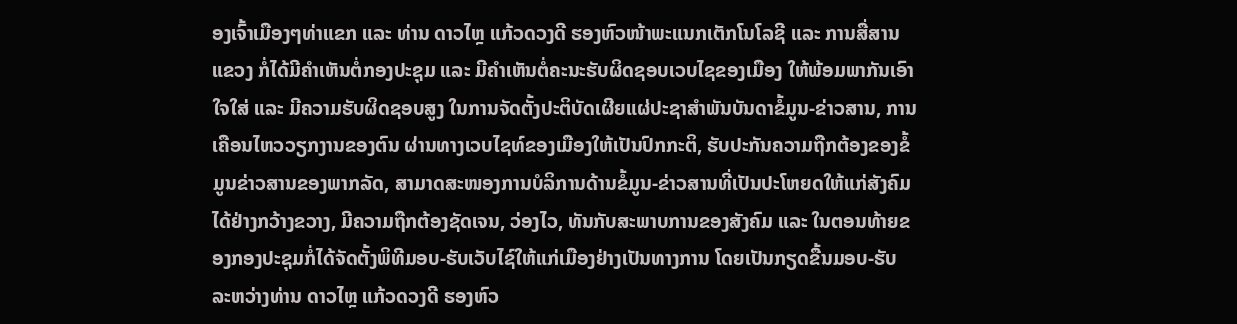ອງເຈົ້າເມືອງໆທ່າແຂກ ແລະ ທ່ານ ດາວໄຫຼ ແກ້ວດວງດີ ຮອງຫົວໜ້າພະແນກເຕັກໂນໂລຊີ ແລະ ການສື່ສານແຂວງ ກໍ່ໄດ້ມີຄໍາເຫັນຕໍ່ກອງປະຊຸມ ແລະ ມີຄຳເຫັນຕໍ່ຄະນະຮັບຜິດຊອບເວບໄຊຂອງເມືອງ ໃຫ້ພ້ອມພາກັນເອົາໃຈໃສ່ ແລະ ມີຄວາມຮັບຜິດຊອບສູງ ໃນການຈັດຕັ້ງປະຕິບັດເຜີຍແຜ່ປະຊາສຳພັນບັນດາຂໍ້ມູນ-ຂ່າວສານ, ການເຄືອນໄຫວວຽກງານຂອງຕົນ ຜ່ານທາງເວບໄຊທ໌ຂອງເມືອງໃຫ້ເປັນປົກກະຕິ, ຮັບປະກັນຄວາມຖືກຕ້ອງຂອງຂໍ້ມູນຂ່າວສານຂອງພາກລັດ, ສາມາດສະໜອງການບໍລິການດ້ານຂໍ້ມູນ-ຂ່າວສານທີ່ເປັນປະໂຫຍດໃຫ້ແກ່ສັງຄົມໄດ້ຢ່າງກວ້າງຂວາງ, ມີຄວາມຖືກຕ້ອງຊັດເຈນ, ວ່ອງໄວ, ທັນກັບສະພາບການຂອງສັງຄົມ ແລະ ໃນຕອນທ້າຍຂອງກອງປະຊຸມກໍ່ໄດ້ຈັດຕັ້ງພິທີມອບ-ຮັບເວັບໄຊ໌ໃຫ້ແກ່ເມືອງຢ່າງເປັນທາງການ ໂດຍເປັນກຽດຂື້ນມອບ-ຮັບ ລະຫວ່າງທ່ານ ດາວໄຫຼ ແກ້ວດວງດີ ຮອງຫົວ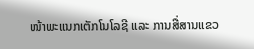ໜ້າພະແນກເຕັກໂນໂລຊີ ແລະ ການສື່ສານແຂວ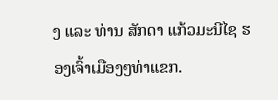ງ ແລະ ທ່ານ ສັກດາ ແກ້ວມະນີໄຊ ຮອງເຈົ້າເມືອງໆທ່າແຂກ.